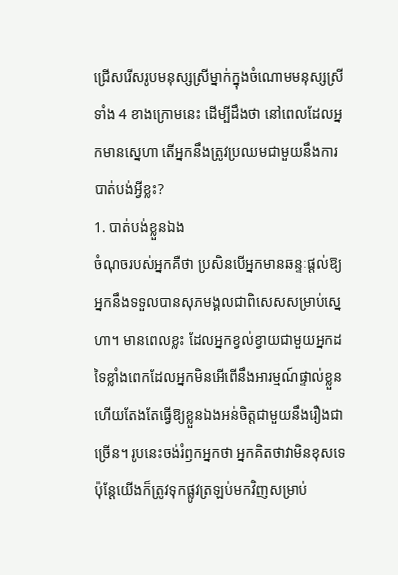ជ្រើសរើសរូបមនុស្សស្រីម្នាក់ក្នុងចំណោមមនុស្សស្រីទាំង 4 ខាងក្រោមនេះ ដើម្បីដឹងថា នៅពេលដែលអ្នកមានស្នេហា តើអ្នកនឹងត្រូវប្រឈមជាមួយនឹងការបាត់បង់អ្វីខ្លះ?
1. បាត់បង់ខ្លួនឯង
ចំណុចរបស់អ្នកគឺថា ប្រសិនបើអ្នកមានឆន្ទៈផ្តល់ឱ្យ អ្នកនឹងទទួលបានសុភមង្គលជាពិសេសសម្រាប់ស្នេហា។ មានពេលខ្លះ ដែលអ្នកខ្វល់ខ្វាយជាមួយអ្នកដទៃខ្លាំងពេកដែលអ្នកមិនអើពើនឹងអារម្មណ៍ផ្ទាល់ខ្លួន ហើយតែងតែធ្វើឱ្យខ្លួនឯងអន់ចិត្តជាមួយនឹងរឿងជាច្រើន។ រូបនេះចង់រំឭកអ្នកថា អ្នកគិតថាវាមិនខុសទេ ប៉ុន្តែយើងក៏ត្រូវទុកផ្លូវត្រឡប់មកវិញសម្រាប់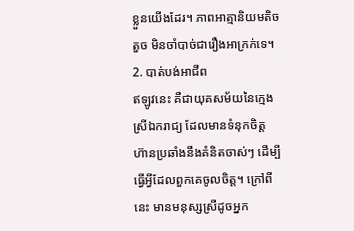ខ្លួនយើងដែរ។ ភាពអាត្មានិយមតិចតួច មិនចាំបាច់ជារឿងអាក្រក់ទេ។
2. បាត់បង់អាជីព
ឥឡូវនេះ គឺជាយុគសម័យនៃក្មេងស្រីឯករាជ្យ ដែលមានទំនុកចិត្ត ហ៊ានប្រឆាំងនឹងគំនិតចាស់ៗ ដើម្បីធ្វើអ្វីដែលពួកគេចូលចិត្ត។ ក្រៅពីនេះ មានមនុស្សស្រីដូចអ្នក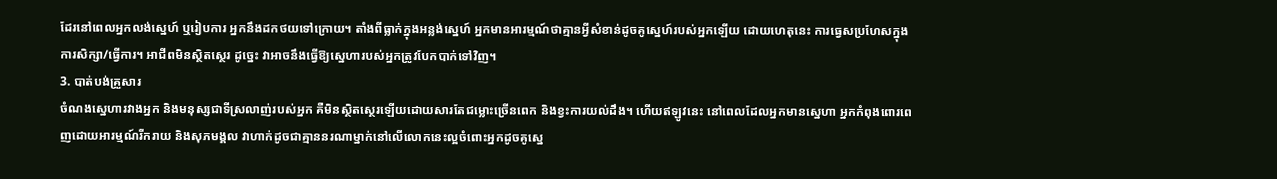ដែរនៅពេលអ្នកលង់ស្នេហ៍ ឬរៀបការ អ្នកនឹងដកថយទៅក្រោយ។ តាំងពីធ្លាក់ក្នុងអន្លង់ស្នេហ៍ អ្នកមានអារម្មណ៍ថាគ្មានអ្វីសំខាន់ដូចគូស្នេហ៍របស់អ្នកឡើយ ដោយហេតុនេះ ការធ្វេសប្រហែសក្នុងការសិក្សា/ធ្វើការ។ អាជីពមិនស្ថិតស្ថេរ ដូច្នេះ វាអាចនឹងធ្វើឱ្យស្នេហារបស់អ្នកត្រូវបែកបាក់ទៅវិញ។
3. បាត់បង់គ្រួសារ
ចំណងស្នេហារវាងអ្នក និងមនុស្សជាទីស្រលាញ់របស់អ្នក គឺមិនស្ថិតស្ថេរឡើយដោយសារតែជម្លោះច្រើនពេក និងខ្វះការយល់ដឹង។ ហើយឥឡូវនេះ នៅពេលដែលអ្នកមានស្នេហា អ្នកកំពុងពោរពេញដោយអារម្មណ៍រីករាយ និងសុភមង្គល វាហាក់ដូចជាគ្មាននរណាម្នាក់នៅលើលោកនេះល្អចំពោះអ្នកដូចគូស្នេ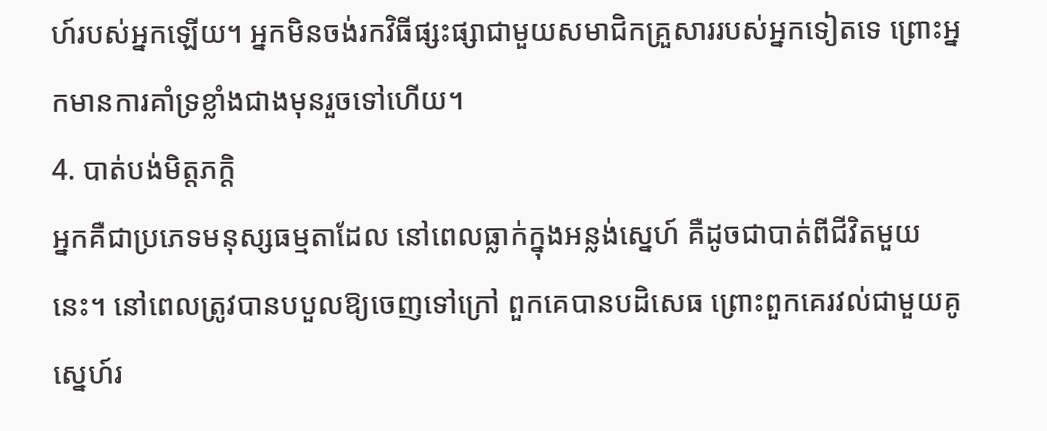ហ៍របស់អ្នកឡើយ។ អ្នកមិនចង់រកវិធីផ្សះផ្សាជាមួយសមាជិកគ្រួសាររបស់អ្នកទៀតទេ ព្រោះអ្នកមានការគាំទ្រខ្លាំងជាងមុនរួចទៅហើយ។
4. បាត់បង់មិត្តភក្តិ
អ្នកគឺជាប្រភេទមនុស្សធម្មតាដែល នៅពេលធ្លាក់ក្នុងអន្លង់ស្នេហ៍ គឺដូចជាបាត់ពីជីវិតមួយនេះ។ នៅពេលត្រូវបានបបួលឱ្យចេញទៅក្រៅ ពួកគេបានបដិសេធ ព្រោះពួកគេរវល់ជាមួយគូស្នេហ៍រ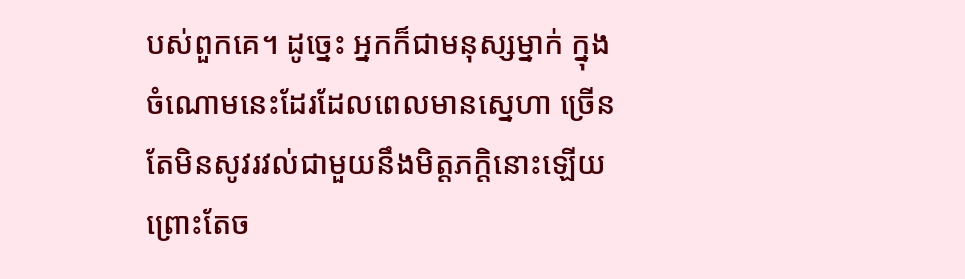បស់ពួកគេ។ ដូច្នេះ អ្នកក៏ជាមនុស្សម្នាក់ ក្នុងចំណោមនេះដែរដែលពេលមានស្នេហា ច្រើនតែមិនសូវរវល់ជាមួយនឹងមិត្តភក្តិនោះឡើយ ព្រោះតែច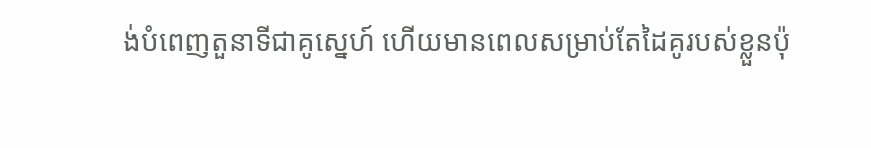ង់បំពេញតួនាទីជាគូស្នេហ៍ ហើយមានពេលសម្រាប់តែដៃគូរបស់ខ្លួនប៉ុ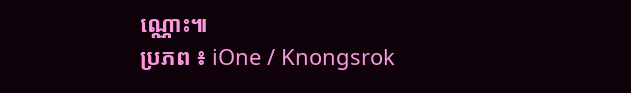ណ្ណោះ៕
ប្រភព ៖ iOne / Knongsrok